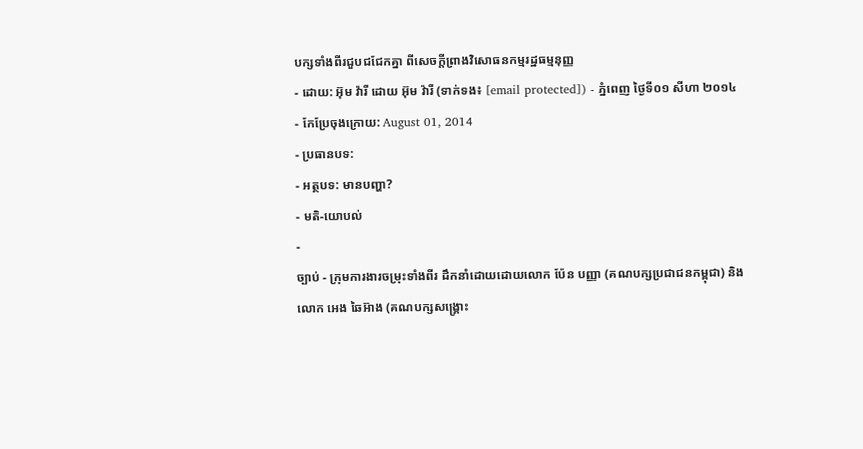បក្សទាំងពីរជួបជជែកគ្នា ពីសេចក្តីព្រាងវិសោធនកម្មរដ្ឋធម្មនុញ្ញ
- ដោយ: អ៊ុម វ៉ារី ដោយ អ៊ុម វ៉ារី (ទាក់ទង៖ [email protected]) - ភ្នំពេញ ថ្ងៃទី០១ សីហា ២០១៤
- កែប្រែចុងក្រោយ: August 01, 2014
- ប្រធានបទ:
- អត្ថបទ: មានបញ្ហា?
- មតិ-យោបល់
-
ច្បាប់ - ក្រុមការងារចម្រុះទាំងពីរ ដឹកនាំដោយដោយលោក ប៉ែន បញ្ញា (គណបក្សប្រជាជនកម្ពុជា) និងលោក អេង ឆៃអ៊ាង (គណបក្សសង្គ្រោះ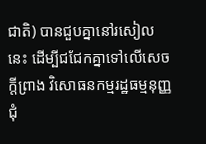ជាតិ) បានជួបគ្នានៅរសៀលនេះ ដើម្បីជជែកគ្នាទៅលើសេចក្តីព្រាង វិសោធនកម្មរដ្ឋធម្មនុញ្ញ ជុំ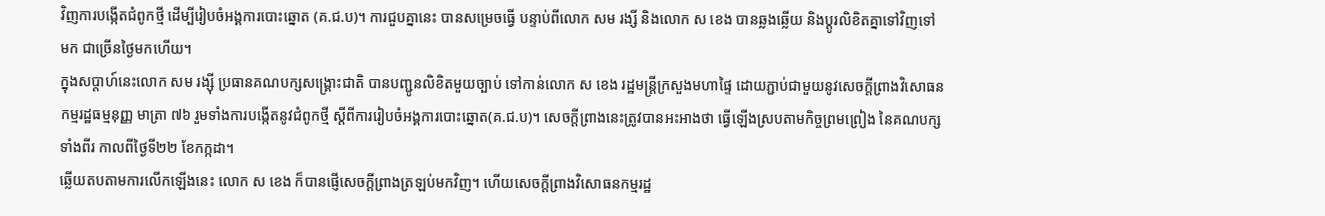វិញការបង្កើតជំពូកថ្មី ដើម្បីរៀបចំអង្គការបោះឆ្នោត (គ.ជ.ប)។ ការជួបគ្នានេះ បានសម្រេចធ្វើ បន្ទាប់ពីលោក សម រង្សី និងលោក ស ខេង បានឆ្លងឆ្លើយ និងប្តូរលិខិតគ្នាទៅវិញទៅមក ជាច្រើនថ្ងៃមកហើយ។
ក្នុងសប្តាហ៍នេះលោក សម រង្ស៊ី ប្រធានគណបក្សសង្គ្រោះជាតិ បានបញ្ជូនលិខិតមួយច្បាប់ ទៅកាន់លោក ស ខេង រដ្ឋមន្ត្រីក្រសួងមហាផ្ទៃ ដោយភ្ជាប់ជាមួយនូវសេចក្តីព្រាងវិសោធនកម្មរដ្ឋធម្មនុញ្ញ មាត្រា ៧៦ រួមទាំងការបង្កើតនូវជំពូកថ្មី ស្តីពីការរៀបចំអង្គការបោះឆ្នោត(គ.ជ.ប)។ សេចក្តីព្រាងនេះត្រូវបានអះអាងថា ធ្វើឡើងស្របតាមកិច្ចព្រមព្រៀង នៃគណបក្សទាំងពីរ កាលពីថ្ងៃទី២២ ខែកក្កដា។
ឆ្លើយតបតាមការលើកឡើងនេះ លោក ស ខេង ក៏បានផ្ញើសេចក្ដីព្រាងត្រឡប់មកវិញ។ ហើយសេចក្តីព្រាងវិសោធនកម្មរដ្ឋ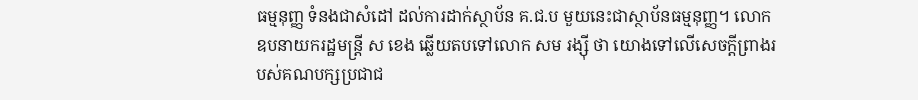ធម្មនុញ្ញ ទំនងជាសំដៅ ដល់ការដាក់ស្ថាប័ន គ.ជ.ប មួយនេះជាស្ថាប័នធម្មនុញ្ញ។ លោក ឧបនាយករដ្ឋមន្ត្រី ស ខេង ឆ្លើយតបទៅលោក សម រង្ស៊ី ថា យោងទៅលើសេចក្ដីព្រាងរបស់គណបក្សប្រជាជ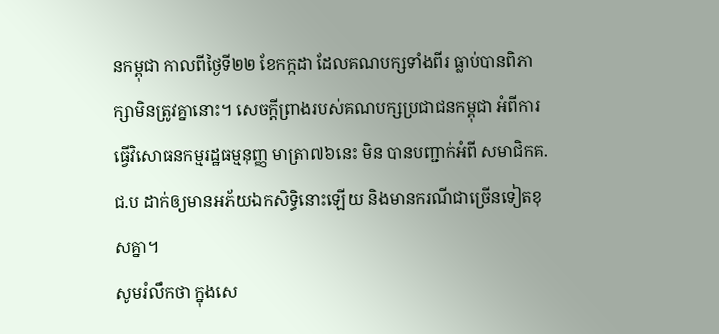នកម្ពុជា កាលពីថ្ងៃទី២២ ខែកក្កដា ដែលគណបក្សទាំងពីរ ធ្លាប់បានពិភាក្សាមិនត្រូវគ្នានោះ។ សេចក្ដីព្រាងរបស់គណបក្សប្រជាជនកម្ពុជា អំពីការធ្វើវិសោធនកម្មរដ្ឋធម្មនុញ្ញ មាត្រា៧៦នេះ មិន បានបញ្ជាក់អំពី សមាជិកគ.ជ.ប ដាក់ឲ្យមានអភ័យឯកសិទ្ធិនោះឡើយ និងមានករណីជាច្រើនទៀតខុសគ្នា។
សូមរំលឹកថា ក្នុងសេ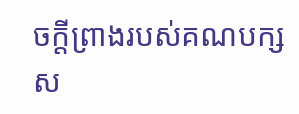ចក្ដីព្រាងរបស់គណបក្សស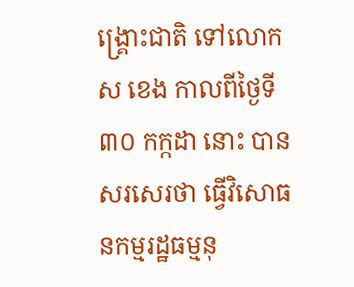ង្រ្គោះជាតិ ទៅលោក ស ខេង កាលពីថ្ងៃទី៣០ កក្កដា នោះ បានសរសេរថា ធ្វើវិសោធនកម្មរដ្ឋធម្មនុ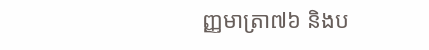ញ្ញមាត្រា៧៦ និងប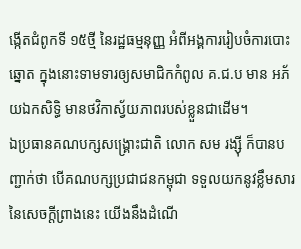ង្កើតជំពូកទី ១៥ថ្មី នៃរដ្ឋធម្មនុញ្ញ អំពីអង្គការរៀបចំការបោះឆ្នោត ក្នុងនោះទាមទារឲ្យសមាជិកកំពូល គ.ជ.ប មាន អភ័យឯកសិទ្ធិ មានថវិកាស្វ័យភាពរបស់ខ្លួនជាដើម។
ឯប្រធានគណបក្សសង្គ្រោះជាតិ លោក សម រង្ស៊ី ក៏បានបញ្ជាក់ថា បើគណបក្សប្រជាជនកម្ពុជា ទទួលយកនូវខ្លឹមសារ នៃសេចក្ដីព្រាងនេះ យើងនឹងដំណើ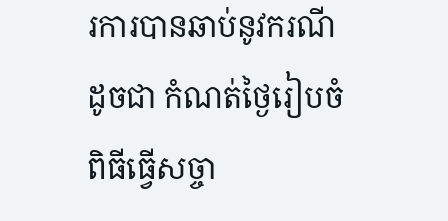រការបានឆាប់នូវករណីដូចជា កំណត់ថ្ងៃរៀបចំពិធីធ្វើសច្ចា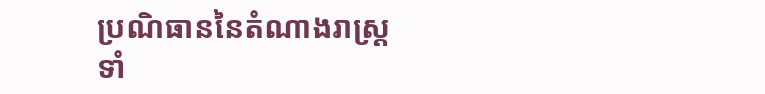ប្រណិធាននៃតំណាងរាស្ត្រទាំ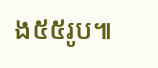ង៥៥រូប៕